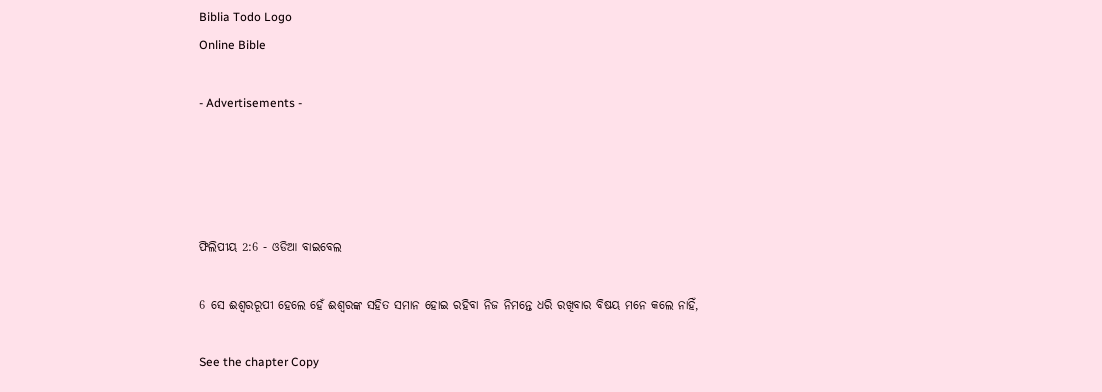Biblia Todo Logo
Online Bible

- Advertisements -




ଫିଲିପୀୟ 2:6 - ଓଡିଆ ବାଇବେଲ

6 ସେ ଈଶ୍ୱରରୂପୀ ହେଲେ ହେଁ ଈଶ୍ୱରଙ୍କ ସହିତ ସମାନ ହୋଇ ରହିବା ନିଜ ନିମନ୍ତେ ଧରି ରଖିବାର ବିଷୟ ମନେ କଲେ ନାହିଁ,

See the chapter Copy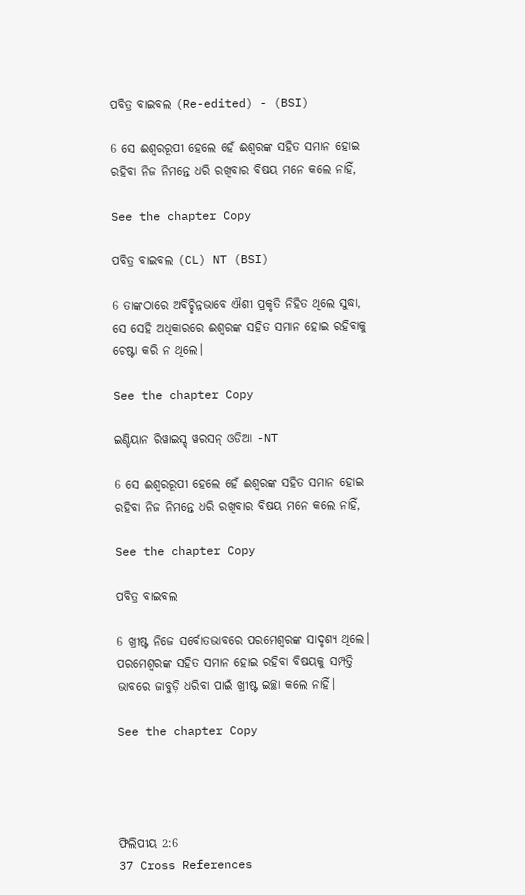ପବିତ୍ର ବାଇବଲ (Re-edited) - (BSI)

6 ସେ ଈଶ୍ଵରରୂପୀ ହେଲେ ହେଁ ଈଶ୍ଵରଙ୍କ ସହିତ ସମାନ ହୋଇ ରହିବା ନିଜ ନିମନ୍ତେ ଧରି ରଖିବାର ବିଷୟ ମନେ କଲେ ନାହିଁ,

See the chapter Copy

ପବିତ୍ର ବାଇବଲ (CL) NT (BSI)

6 ତାଙ୍କଠାରେ ଅବିଚ୍ଛିନ୍ନଭାବେ ଐଶୀ ପ୍ରକୃତି ନିହିତ ଥିଲେ ସୁଦ୍ଧା, ସେ ସେହି ଅଧିକାରରେ ଈଶ୍ୱରଙ୍କ ସହିତ ସମାନ ହୋଇ ରହିବାକୁ ଚେଷ୍ଟା କରି ନ ଥିଲେ।

See the chapter Copy

ଇଣ୍ଡିୟାନ ରିୱାଇସ୍ଡ୍ ୱରସନ୍ ଓଡିଆ -NT

6 ସେ ଈଶ୍ବରରୂପୀ ହେଲେ ହେଁ ଈଶ୍ବରଙ୍କ ସହିତ ସମାନ ହୋଇ ରହିବା ନିଜ ନିମନ୍ତେ ଧରି ରଖିବାର ବିଷୟ ମନେ କଲେ ନାହିଁ,

See the chapter Copy

ପବିତ୍ର ବାଇବଲ

6 ଖ୍ରୀଷ୍ଟ ନିଜେ ସର୍ବୋତଭାବରେ ପରମେଶ୍ୱରଙ୍କ ସାଦୃଶ୍ୟ ଥିଲେ। ପରମେଶ୍ୱରଙ୍କ ସହିତ ସମାନ ହୋଇ ରହିବା ବିଷୟକୁ ସମ୍ପତ୍ତି ଭାବରେ ଜାବୁଡ଼ି ଧରିବା ପାଇଁ ଖ୍ରୀଷ୍ଟ ଇଚ୍ଛା କଲେ ନାହିଁ।

See the chapter Copy




ଫିଲିପୀୟ 2:6
37 Cross References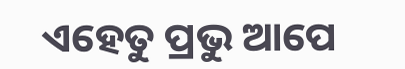ଏହେତୁ ପ୍ରଭୁ ଆପେ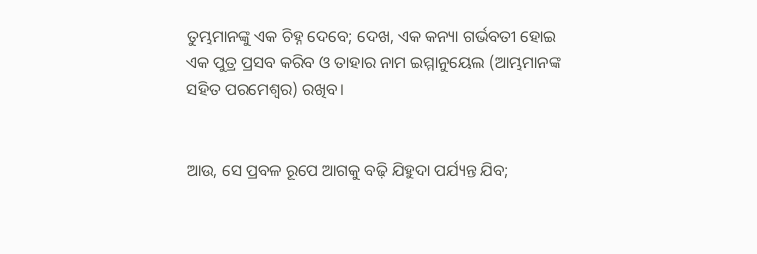ତୁମ୍ଭମାନଙ୍କୁ ଏକ ଚିହ୍ନ ଦେବେ; ଦେଖ, ଏକ କନ୍ୟା ଗର୍ଭବତୀ ହୋଇ ଏକ ପୁତ୍ର ପ୍ରସବ କରିବ ଓ ତାହାର ନାମ ଇମ୍ମାନୁୟେଲ (ଆମ୍ଭମାନଙ୍କ ସହିତ ପରମେଶ୍ୱର) ରଖିବ।


ଆଉ, ସେ ପ୍ରବଳ ରୂପେ ଆଗକୁ ବଢ଼ି ଯିହୁଦା ପର୍ଯ୍ୟନ୍ତ ଯିବ;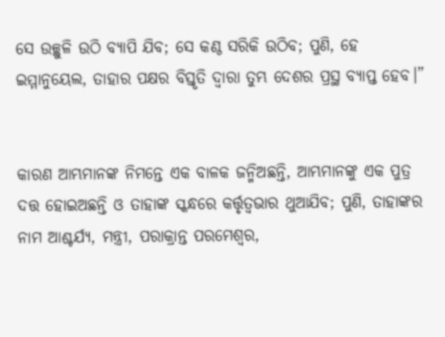ସେ ଉଚ୍ଛୁଳି ଉଠି ବ୍ୟାପି ଯିବ; ସେ କଣ୍ଠ ସରିକି ଉଠିବ; ପୁଣି, ହେ ଇମ୍ମାନୁୟେଲ, ତାହାର ପକ୍ଷର ବିସ୍ତୃତି ଦ୍ୱାରା ତୁମ୍ଭ ଦେଶର ପ୍ରସ୍ଥ ବ୍ୟାପ୍ତ ହେବ।”


କାରଣ ଆମ୍ଭମାନଙ୍କ ନିମନ୍ତେ ଏକ ବାଳକ ଜନ୍ମିଅଛନ୍ତି, ଆମ୍ଭମାନଙ୍କୁ ଏକ ପୁତ୍ର ଦତ୍ତ ହୋଇଅଛନ୍ତି ଓ ତାହାଙ୍କ ସ୍କନ୍ଧରେ କର୍ତ୍ତୃତ୍ୱଭାର ଥୁଆଯିବ; ପୁଣି, ତାହାଙ୍କର ନାମ ଆଶ୍ଚର୍ଯ୍ୟ, ମନ୍ତ୍ରୀ, ପରାକ୍ରାନ୍ତ ପରମେଶ୍ୱର,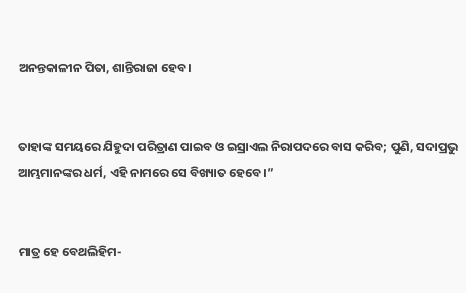ଅନନ୍ତକାଳୀନ ପିତା, ଶାନ୍ତିରାଜା ହେବ।


ତାହାଙ୍କ ସମୟରେ ଯିହୁଦା ପରିତ୍ରାଣ ପାଇବ ଓ ଇସ୍ରାଏଲ ନିରାପଦରେ ବାସ କରିବ; ପୁଣି, ସଦାପ୍ରଭୁ ଆମ୍ଭମାନଙ୍କର ଧର୍ମ, ଏହି ନାମରେ ସେ ବିଖ୍ୟାତ ହେବେ।”


ମାତ୍ର ହେ ବେଥଲିହିମ-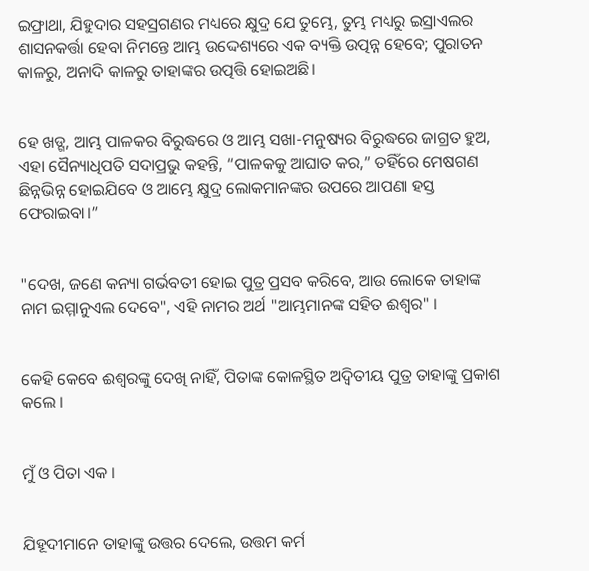ଇଫ୍ରାଥା, ଯିହୁଦାର ସହସ୍ରଗଣର ମଧ୍ୟରେ କ୍ଷୁଦ୍ର ଯେ ତୁମ୍ଭେ, ତୁମ୍ଭ ମଧ୍ୟରୁ ଇସ୍ରାଏଲର ଶାସନକର୍ତ୍ତା ହେବା ନିମନ୍ତେ ଆମ୍ଭ ଉଦ୍ଦେଶ୍ୟରେ ଏକ ବ୍ୟକ୍ତି ଉତ୍ପନ୍ନ ହେବେ; ପୁରାତନ କାଳରୁ, ଅନାଦି କାଳରୁ ତାହାଙ୍କର ଉତ୍ପତ୍ତି ହୋଇଅଛି।


ହେ ଖଡ୍ଗ, ଆମ୍ଭ ପାଳକର ବିରୁଦ୍ଧରେ ଓ ଆମ୍ଭ ସଖା-ମନୁଷ୍ୟର ବିରୁଦ୍ଧରେ ଜାଗ୍ରତ ହୁଅ, ଏହା ସୈନ୍ୟାଧିପତି ସଦାପ୍ରଭୁ କହନ୍ତି, “ପାଳକକୁ ଆଘାତ କର,” ତହିଁରେ ମେଷଗଣ ଛିନ୍ନଭିନ୍ନ ହୋଇଯିବେ ଓ ଆମ୍ଭେ କ୍ଷୁଦ୍ର ଲୋକମାନଙ୍କର ଉପରେ ଆପଣା ହସ୍ତ ଫେରାଇବା।”


"ଦେଖ, ଜଣେ କନ୍ୟା ଗର୍ଭବତୀ ହୋଇ ପୁତ୍ର ପ୍ରସବ କରିବେ, ଆଉ ଲୋକେ ତାହାଙ୍କ ନାମ ଇମ୍ମାନୁଏଲ ଦେବେ", ଏହି ନାମର ଅର୍ଥ "ଆମ୍ଭମାନଙ୍କ ସହିତ ଈଶ୍ୱର" ।


କେହି କେବେ ଈଶ୍ୱରଙ୍କୁ ଦେଖି ନାହିଁ, ପିତାଙ୍କ କୋଳସ୍ଥିତ ଅଦ୍ୱିତୀୟ ପୁତ୍ର ତାହାଙ୍କୁ ପ୍ରକାଶ କଲେ ।


ମୁଁ ଓ ପିତା ଏକ ।


ଯିହୂଦୀମାନେ ତାହାଙ୍କୁ ଉତ୍ତର ଦେଲେ, ଉତ୍ତମ କର୍ମ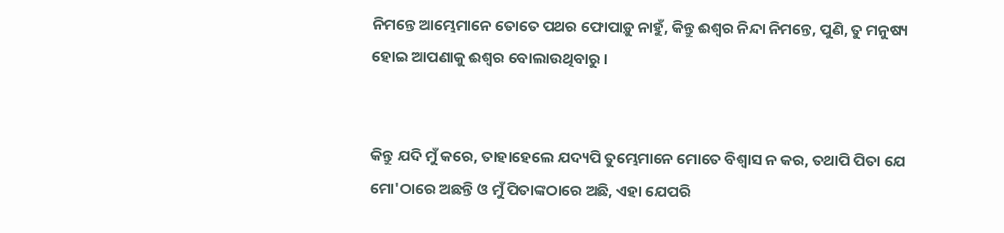ନିମନ୍ତେ ଆମ୍ଭେମାନେ ତୋତେ ପଥର ଫୋପାଡ଼ୁ ନାହୁଁ, କିନ୍ତୁ ଈଶ୍ୱର ନିନ୍ଦା ନିମନ୍ତେ, ପୁଣି, ତୁ ମନୁଷ୍ୟ ହୋଇ ଆପଣାକୁ ଈଶ୍ୱର ବୋଲାଉଥିବାରୁ ।


କିନ୍ତୁ ଯଦି ମୁଁ କରେ, ତାହାହେଲେ ଯଦ୍ୟପି ତୁମ୍ଭେମାନେ ମୋତେ ବିଶ୍ୱାସ ନ କର, ତଥାପି ପିତା ଯେ ମୋ'ଠାରେ ଅଛନ୍ତି ଓ ମୁଁ ପିତାଙ୍କଠାରେ ଅଛି, ଏହା ଯେପରି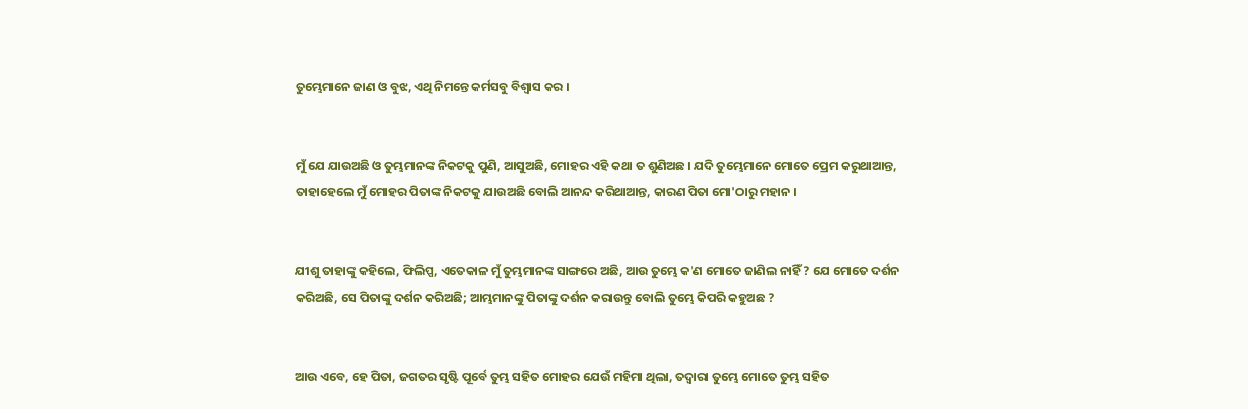ତୁମ୍ଭେମାନେ ଜାଣ ଓ ବୁଝ, ଏଥି ନିମନ୍ତେ କର୍ମସବୁ ବିଶ୍ୱାସ କର ।


ମୁଁ ଯେ ଯାଉଅଛି ଓ ତୁମ୍ଭମାନଙ୍କ ନିକଟକୁ ପୁଣି, ଆସୁଅଛି, ମୋହର ଏହି କଥା ତ ଶୁଣିଅଛ । ଯଦି ତୁମ୍ଭେମାନେ ମୋତେ ପ୍ରେମ କରୁଥାଆନ୍ତ, ତାହାହେଲେ ମୁଁ ମୋହର ପିତାଙ୍କ ନିକଟକୁ ଯାଉଅଛି ବୋଲି ଆନନ୍ଦ କରିଥାଆନ୍ତ, କାରଣ ପିତା ମୋ'ଠାରୁ ମହାନ‍ ।


ଯୀଶୁ ତାହାଙ୍କୁ କହିଲେ, ଫିଲିପ୍ପ, ଏତେକାଳ ମୁଁ ତୁମ୍ଭମାନଙ୍କ ସାଙ୍ଗରେ ଅଛି, ଆଉ ତୁମ୍ଭେ କ'ଣ ମୋତେ ଜାଣିଲ ନାହିଁ ? ଯେ ମୋତେ ଦର୍ଶନ କରିଅଛି, ସେ ପିତାଙ୍କୁ ଦର୍ଶନ କରିଅଛି; ଆମ୍ଭମାନଙ୍କୁ ପିତାଙ୍କୁ ଦର୍ଶନ କରାଉନ୍ତୁ ବୋଲି ତୁମ୍ଭେ କିପରି କହୁଅଛ ?


ଆଉ ଏବେ, ହେ ପିତା, ଜଗତର ସୃଷ୍ଟି ପୂର୍ବେ ତୁମ୍ଭ ସହିତ ମୋହର ଯେଉଁ ମହିମା ଥିଲା, ତଦ୍ବାରା ତୁମ୍ଭେ ମୋତେ ତୁମ୍ଭ ସହିତ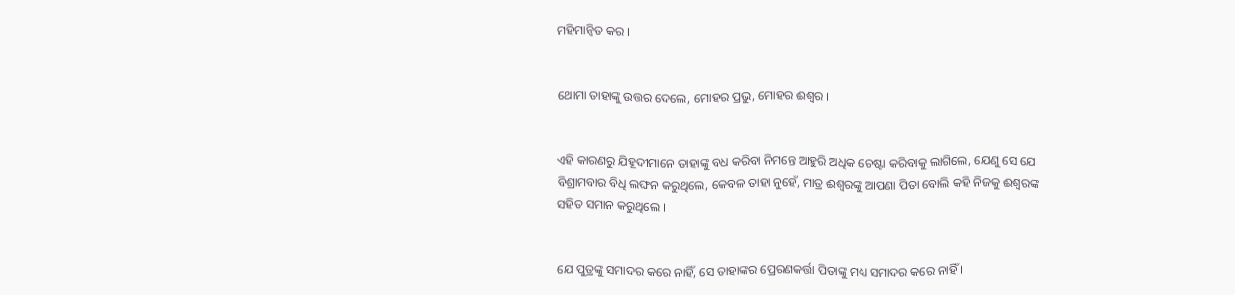ମହିମାନ୍ୱିତ କର ।


ଥୋମା ତାହାଙ୍କୁ ଉତ୍ତର ଦେଲେ, ମୋହର ପ୍ରଭୁ, ମୋହର ଈଶ୍ୱର ।


ଏହି କାରଣରୁ ଯିହୂଦୀମାନେ ତାହାଙ୍କୁ ବଧ କରିବା ନିମନ୍ତେ ଆହୁରି ଅଧିକ ଚେଷ୍ଟା କରିବାକୁ ଲାଗିଲେ, ଯେଣୁ ସେ ଯେ ବିଶ୍ରାମବାର ବିଧି ଲଙ୍ଘନ କରୁଥିଲେ, କେବଳ ତାହା ନୁହେଁ, ମାତ୍ର ଈଶ୍ୱରଙ୍କୁ ଆପଣା ପିତା ବୋଲି କହି ନିଜକୁ ଈଶ୍ୱରଙ୍କ ସହିତ ସମାନ କରୁଥିଲେ ।


ଯେ ପୁତ୍ରଙ୍କୁ ସମାଦର କରେ ନାହିଁ, ସେ ତାହାଙ୍କର ପ୍ରେରଣକର୍ତ୍ତା ପିତାଙ୍କୁ ମଧ୍ୟ ସମାଦର କରେ ନାହିଁ ।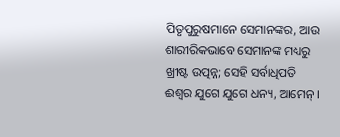ପିତୃପୁରୁଷମାନେ ସେମାନଙ୍କର, ଆଉ ଶାରୀରିକଭାବେ ସେମାନଙ୍କ ମଧ୍ୟରୁ ଖ୍ରୀଷ୍ଟ ଉତ୍ପନ୍ନ; ସେହି ସର୍ବାଧିପତି ଈଶ୍ୱର ଯୁଗେ ଯୁଗେ ଧନ୍ୟ, ଆମେନ୍‍ ।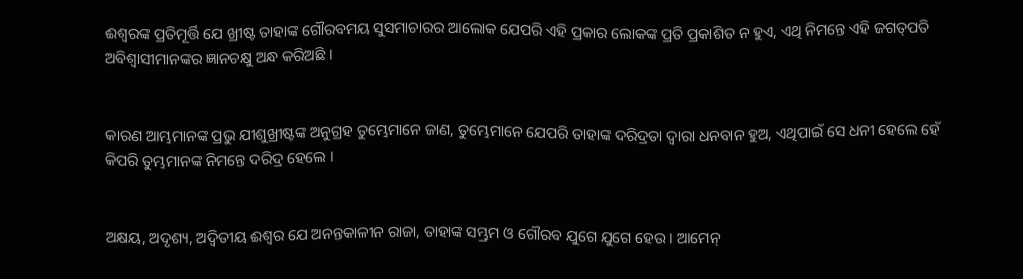ଈଶ୍ୱରଙ୍କ ପ୍ରତିମୂର୍ତ୍ତି ଯେ ଖ୍ରୀଷ୍ଟ ତାହାଙ୍କ ଗୌରବମୟ ସୁସମାଚାରର ଆଲୋକ ଯେପରି ଏହି ପ୍ରକାର ଲୋକଙ୍କ ପ୍ରତି ପ୍ରକାଶିତ ନ ହୁଏ, ଏଥି ନିମନ୍ତେ ଏହି ଜଗତ୍‍ପତି ଅବିଶ୍ୱାସୀମାନଙ୍କର ଜ୍ଞାନଚକ୍ଷୁ ଅନ୍ଧ କରିଅଛି ।


କାରଣ ଆମ୍ଭମାନଙ୍କ ପ୍ରଭୁ ଯୀଶୁଖ୍ରୀଷ୍ଟଙ୍କ ଅନୁଗ୍ରହ ତୁମ୍ଭେମାନେ ଜାଣ, ତୁମ୍ଭେମାନେ ଯେପରି ତାହାଙ୍କ ଦରିଦ୍ରତା ଦ୍ୱାରା ଧନବାନ ହୁଅ, ଏଥିପାଇଁ ସେ ଧନୀ ହେଲେ ହେଁ କିପରି ତୁମ୍ଭମାନଙ୍କ ନିମନ୍ତେ ଦରିଦ୍ର ହେଲେ ।


ଅକ୍ଷୟ, ଅଦୃଶ୍ୟ, ଅଦ୍ୱିତୀୟ ଈଶ୍ୱର ଯେ ଅନନ୍ତକାଳୀନ ରାଜା, ତାହାଙ୍କ ସମ୍ଭ୍ରମ ଓ ଗୌରବ ଯୁଗେ ଯୁଗେ ହେଉ । ଆମେନ୍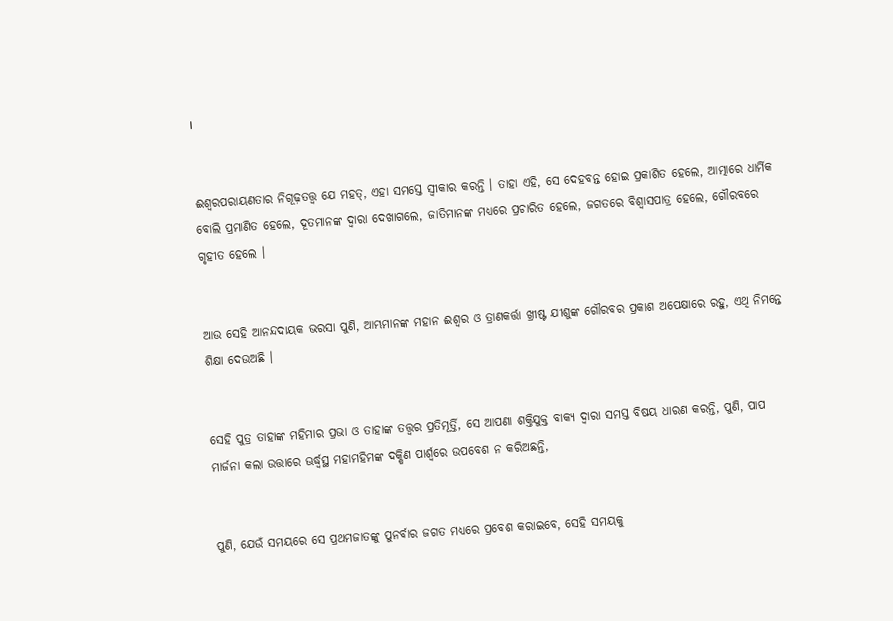।


ଈଶ୍ୱରପରାୟଣତାର ନିଗୂଢ଼ତତ୍ତ୍ୱ ଯେ ମହତ୍, ଏହା ସମସ୍ତେ ସ୍ୱୀକାର କରନ୍ତି । ତାହା ଏହି, ସେ ଦେହବନ୍ତ ହୋଇ ପ୍ରକାଶିତ ହେଲେ, ଆତ୍ମାରେ ଧାର୍ମିକ ବୋଲି ପ୍ରମାଣିତ ହେଲେ, ଦୂତମାନଙ୍କ ଦ୍ୱାରା ଦେଖାଗଲେ, ଜାତିମାନଙ୍କ ମଧ୍ୟରେ ପ୍ରଚାରିତ ହେଲେ, ଜଗତରେ ବିଶ୍ୱାସପାତ୍ର ହେଲେ, ଗୌରବରେ ଗୃହୀତ ହେଲେ ।


ଆଉ ସେହି ଆନନ୍ଦଦାୟକ ଭରସା ପୁଣି, ଆମ୍ଭମାନଙ୍କ ମହାନ ଈଶ୍ୱର ଓ ତ୍ରାଣକର୍ତ୍ତା ଖ୍ରୀଷ୍ଟ ଯୀଶୁଙ୍କ ଗୌରବର ପ୍ରକାଶ ଅପେକ୍ଷାରେ ରହୁ, ଏଥି ନିମନ୍ତେ ଶିକ୍ଷା ଦେଉଅଛି ।


ସେହି ପୁତ୍ର ତାହାଙ୍କ ମହିମାର ପ୍ରଭା ଓ ତାହାଙ୍କ ତତ୍ତ୍ୱର ପ୍ରତିମୂର୍ତ୍ତି, ସେ ଆପଣା ଶକ୍ତିଯୁକ୍ତ ବାକ୍ୟ ଦ୍ୱାରା ସମସ୍ତ ବିଷୟ ଧାରଣ କରନ୍ତି, ପୁଣି, ପାପ ମାର୍ଜନା କଲା ଉତ୍ତାରେ ଊର୍ଦ୍ଧ୍ୱସ୍ଥ ମହାମହିମଙ୍କ ଦକ୍ଷିଣ ପାର୍ଶ୍ୱରେ ଉପବେଶ ନ କରିଅଛନ୍ତି,


ପୁଣି, ଯେଉଁ ସମୟରେ ସେ ପ୍ରଥମଜାତଙ୍କୁ ପୁନର୍ବାର ଜଗତ ମଧ୍ୟରେ ପ୍ରବେଶ କରାଇବେ, ସେହି ସମୟକୁ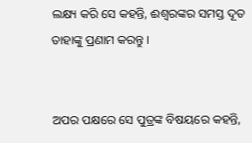ଲକ୍ଷ୍ୟ କରି ସେ କହନ୍ତି, ଈଶ୍ୱରଙ୍କର ସମସ୍ତ ଦୂତ ତାହାଙ୍କୁ ପ୍ରଣାମ କରନ୍ତୁ ।


ଅପର ପକ୍ଷରେ ସେ ପୁତ୍ରଙ୍କ ବିଷୟରେ କହନ୍ତି,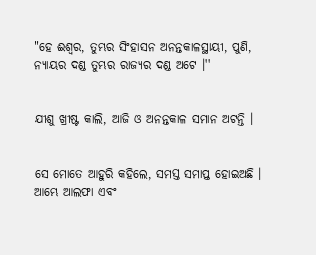"ହେ ଈଶ୍ୱର, ତୁମ୍ଭର ସିଂହାସନ ଅନନ୍ତକାଳସ୍ଥାୟୀ, ପୁଣି, ନ୍ୟାୟର ଦଣ୍ଡ ତୁମ୍ଭର ରାଜ୍ୟର ଦଣ୍ଡ ଅଟେ ।''


ଯୀଶୁ ଖ୍ରୀଷ୍ଟ କାଲି, ଆଜି ଓ ଅନନ୍ତକାଳ ସମାନ ଅଟନ୍ତି ।


ସେ ମୋତେ ଆହୁରି କହିଲେ, ସମସ୍ତ ସମାପ୍ତ ହୋଇଅଛି । ଆମ୍ଭେ ଆଲଫା ଏବଂ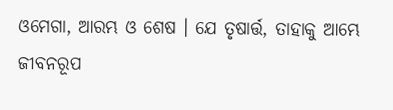ଓମେଗା, ଆରମ୍ଭ ଓ ଶେଷ । ଯେ ତୃଷାର୍ତ୍ତ, ତାହାକୁ ଆମ୍ଭେ ଜୀବନରୂପ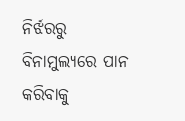ନିର୍ଝରରୁ ବିନାମୁଲ୍ୟରେ ପାନ କରିବାକୁ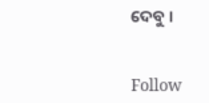ଦେବୁ ।


Follow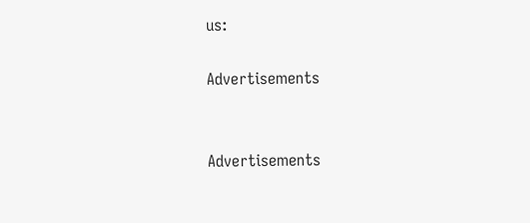us:

Advertisements


Advertisements